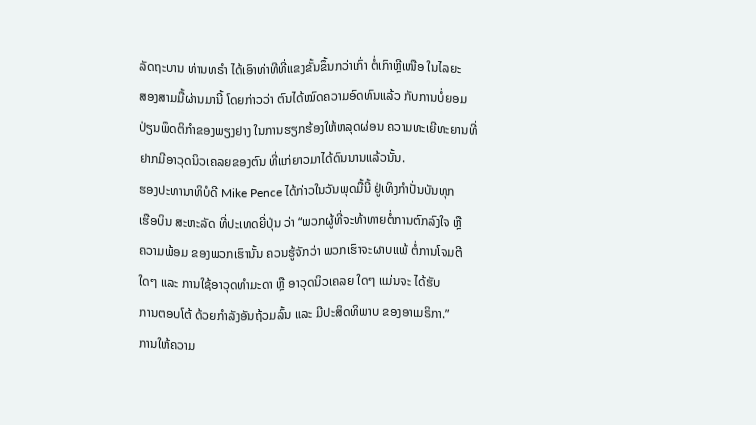ລັດຖະບານ ທ່ານທຣຳ ໄດ້ເອົາທ່າທີທີ່ແຂງຂັ້ນຂຶ້ນກວ່າເກົ່າ ຕໍ່ເກົາຫຼີເໜືອ ໃນໄລຍະ
ສອງສາມມື້ຜ່ານມານີ້ ໂດຍກ່າວວ່າ ຕົນໄດ້ໝົດຄວາມອົດທົນແລ້ວ ກັບການບໍ່ຍອມ
ປ່ຽນພຶດຕິກຳຂອງພຽງຢາງ ໃນການຮຽກຮ້ອງໃຫ້ຫລຸດຜ່ອນ ຄວາມທະເຍີທະຍານທີ່
ຢາກມີອາວຸດນິວເຄລຍຂອງຕົນ ທີ່ແກ່ຍາວມາໄດ້ດົນນານແລ້ວນັ້ນ.
ຮອງປະທານາທິບໍດີ Mike Pence ໄດ້ກ່າວໃນວັນພຸດມື້ນີ້ ຢູ່ເທິງກຳປັ່ນບັນທຸກ
ເຮືອບິນ ສະຫະລັດ ທີ່ປະເທດຍີ່ປຸ່ນ ວ່າ “ພວກຜູ້ທີ່ຈະທ້າທາຍຕໍ່ການຕົກລົງໃຈ ຫຼື
ຄວາມພ້ອມ ຂອງພວກເຮົານັ້ນ ຄວນຮູ້ຈັກວ່າ ພວກເຮົາຈະຜາບແພ້ ຕໍ່ການໂຈມຕີ
ໃດໆ ແລະ ການໃຊ້ອາວຸດທຳມະດາ ຫຼື ອາວຸດນິວເຄລຍ ໃດໆ ແມ່ນຈະ ໄດ້ຮັບ
ການຕອບໂຕ້ ດ້ວຍກຳລັງອັນຖ້ວມລົ້ນ ແລະ ມີປະສິດທິພາບ ຂອງອາເມຣິກາ.”
ການໃຫ້ຄວາມ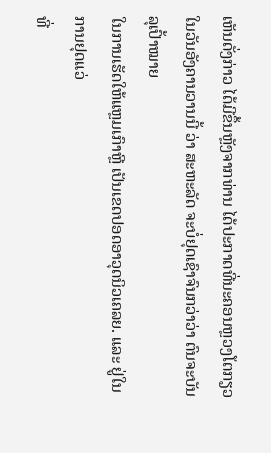ເຫັນດັ່ງກ່າວ ໄດ້ມີຂຶ້ນຫຼັງຈາກທ່ານ ໄດ້ປະກາດທີ່ນະຄອນຫຼວງໂຕກຽວ
ໃນວັນອັງຄານວານນີ້ ວ່າ ສະຫະລັດ ຈະບໍ່ຢຸດເຊົາຈົນກວ່າວ່າ ຕົນຈະບັນລຸເປົ້າໝາຍ
ໃນການເຮັດໃຫ້ແຫຼມເກົາຫຼີ ເປັນເຂດປອດອາວຸດນິວເຄລຍ. ແລະ ຢູ່ໃນການຢຸດແວ່
ທີ່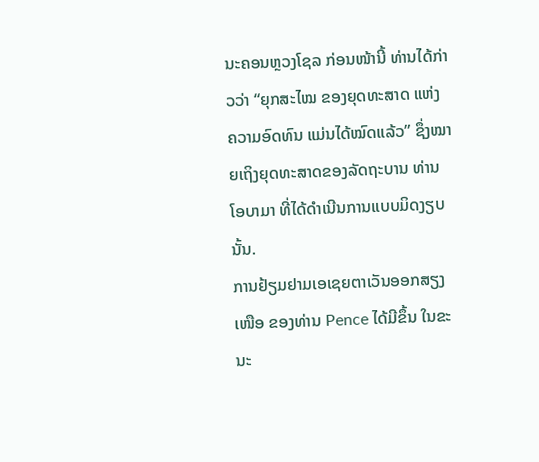ນະຄອນຫຼວງໂຊລ ກ່ອນໜ້ານີ້ ທ່ານໄດ້ກ່າວວ່າ “ຍຸກສະໄໝ ຂອງຍຸດທະສາດ ແຫ່ງ
ຄວາມອົດທົນ ແມ່ນໄດ້ໝົດແລ້ວ” ຊຶ່ງໝາຍເຖິງຍຸດທະສາດຂອງລັດຖະບານ ທ່ານ
ໂອບາມາ ທີ່ໄດ້ດຳເນີນການແບບມິດງຽບນັ້ນ.
ການຢ້ຽມຢາມເອເຊຍຕາເວັນອອກສຽງເໜືອ ຂອງທ່ານ Pence ໄດ້ມີຂຶ້ນ ໃນຂະນະ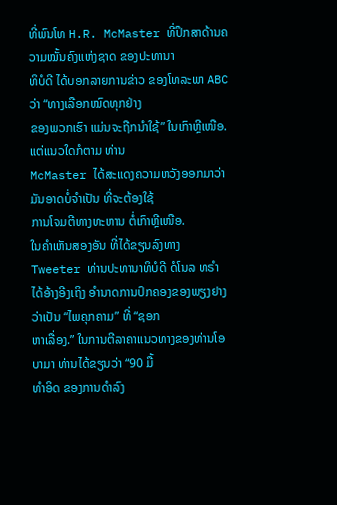ທີ່ພົນໂທ H.R. McMaster ທີ່ປຶກສາດ້ານຄວາມໝັ້ນຄົງແຫ່ງຊາດ ຂອງປະທານາ
ທິບໍດີ ໄດ້ບອກລາຍການຂ່າວ ຂອງໂທລະພາ ABC ວ່າ “ທາງເລືອກໝົດທຸກຢ່າງ
ຂອງພວກເຮົາ ແມ່ນຈະຖືກນຳໃຊ້” ໃນເກົາຫຼີເໜືອ. ແຕ່ແນວໃດກໍຕາມ ທ່ານ
McMaster ໄດ້ສະແດງຄວາມຫວັງອອກມາວ່າ ມັນອາດບໍ່ຈຳເປັນ ທີ່ຈະຕ້ອງໃຊ້
ການໂຈມຕີທາງທະຫານ ຕໍ່ເກົາຫຼີເໜືອ.
ໃນຄຳເຫັນສອງອັນ ທີ່ໄດ້ຂຽນລົງທາງ Tweeter ທ່ານປະທານາທິບໍດີ ດໍໂນລ ທຣຳ
ໄດ້ອ້າງອີງເຖິງ ອຳນາດການປົກຄອງຂອງພຽງຢາງ ວ່າເປັນ “ໄພຄຸກຄາມ” ທີ່ “ຊອກ
ຫາເລື່ອງ.” ໃນການຕີລາຄາແນວທາງຂອງທ່ານໂອບາມາ ທ່ານໄດ້ຂຽນວ່າ “90 ມື້
ທຳອິດ ຂອງການດຳລົງ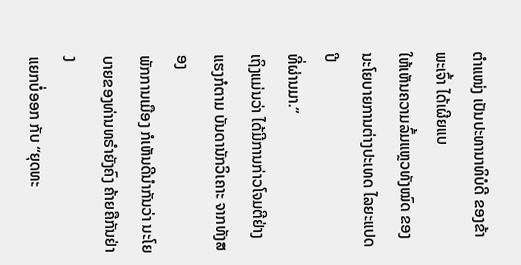ຕຳແໜ່ງ ເປັນປະທານາທິບໍດີ ຂອງຂ້າພະເຈົ້າ ໄດ້ເຜີຍແບ
ໃຫ້ເຫັນຄວາມລົ້ມແຫຼວທັງໝົດ ຂອງນະໂຍບາຍການຕ່າງປະເທດ ໄລຍະແປດປີ
ທີ່ຜ່ານມາ.”
ເຖິງແມ່ນວ່າ ໄດ້ມີການກ່າວໂຈມຕີຢ່າງແຮງກໍຕາມ ບັນດານັກວິເຄາະ ຈາກທັງສອງ
ພັກການເມືອງ ກໍເຫັນດີນຳກັນວ່າ ນະໂຍບາຍຂອງທ່ານທຣຳຍັງຄົງ ຄ້າຍຄືກັນຢ່າງ
ແຍກບໍ່ອອກ ກັບ “ຍຸດທະ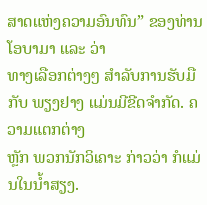ສາດແຫ່ງຄວາມອົນທົນ” ຂອງທ່ານໂອບາມາ ແລະ ວ່າ
ທາງເລືອກຕ່າງໆ ສຳລັບການຮັບມືກັບ ພຽງຢາງ ແມ່ນມີຂີດຈຳກັດ. ຄວາມແຕກຕ່າງ
ຫຼັກ ພວກນັກວິເຄາະ ກ່າວວ່າ ກໍແມ່ນໃນນ້ຳສຽງ.